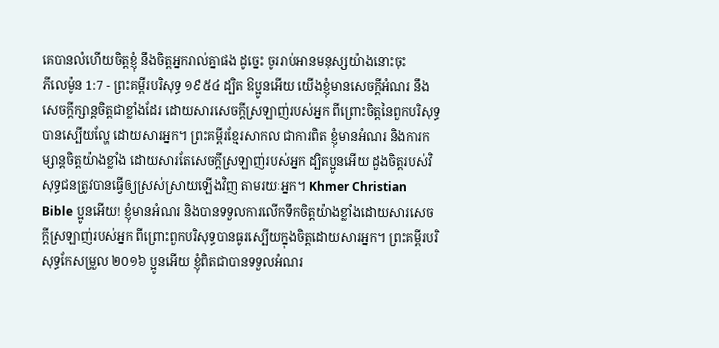គេបានលំហើយចិត្តខ្ញុំ នឹងចិត្តអ្នករាល់គ្នាផង ដូច្នេះ ចូររាប់អានមនុស្សយ៉ាងនោះចុះ
ភីលេម៉ូន 1:7 - ព្រះគម្ពីរបរិសុទ្ធ ១៩៥៤ ដ្បិត ឱប្អូនអើយ យើងខ្ញុំមានសេចក្ដីអំណរ នឹងសេចក្ដីក្សាន្តចិត្តជាខ្លាំងដែរ ដោយសារសេចក្ដីស្រឡាញ់របស់អ្នក ពីព្រោះចិត្តនៃពួកបរិសុទ្ធ បានស្បើយល្ហែ ដោយសារអ្នក។ ព្រះគម្ពីរខ្មែរសាកល ជាការពិត ខ្ញុំមានអំណរ និងការកម្សាន្តចិត្តយ៉ាងខ្លាំង ដោយសារតែសេចក្ដីស្រឡាញ់របស់អ្នក ដ្បិតប្អូនអើយ ដួងចិត្តរបស់វិសុទ្ធជនត្រូវបានធ្វើឲ្យស្រស់ស្រាយឡើងវិញ តាមរយៈអ្នក។ Khmer Christian Bible ប្អូនអើយ! ខ្ញុំមានអំណរ និងបានទទួលការលើកទឹកចិត្តយ៉ាងខ្លាំងដោយសារសេចក្ដីស្រឡាញ់របស់អ្នក ពីព្រោះពួកបរិសុទ្ធបានធូរស្បើយក្នុងចិត្តដោយសារអ្នក។ ព្រះគម្ពីរបរិសុទ្ធកែសម្រួល ២០១៦ ប្អូនអើយ ខ្ញុំពិតជាបានទទួលអំណរ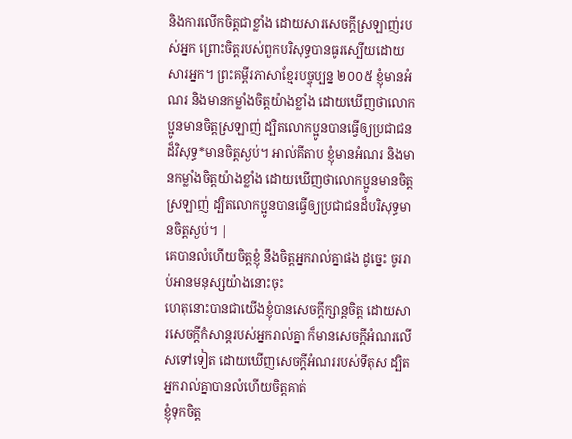និងការលើកចិត្តជាខ្លាំង ដោយសារសេចក្ដីស្រឡាញ់របស់អ្នក ព្រោះចិត្តរបស់ពួកបរិសុទ្ធបានធូរស្បើយដោយសារអ្នក។ ព្រះគម្ពីរភាសាខ្មែរបច្ចុប្បន្ន ២០០៥ ខ្ញុំមានអំណរ និងមានកម្លាំងចិត្តយ៉ាងខ្លាំង ដោយឃើញថាលោកប្អូនមានចិត្តស្រឡាញ់ ដ្បិតលោកប្អូនបានធ្វើឲ្យប្រជាជនដ៏វិសុទ្ធ*មានចិត្តស្ងប់។ អាល់គីតាប ខ្ញុំមានអំណរ និងមានកម្លាំងចិត្ដយ៉ាងខ្លាំង ដោយឃើញថាលោកប្អូនមានចិត្ដស្រឡាញ់ ដ្បិតលោកប្អូនបានធ្វើឲ្យប្រជាជនដ៏បរិសុទ្ធមានចិត្ដស្ងប់។ |
គេបានលំហើយចិត្តខ្ញុំ នឹងចិត្តអ្នករាល់គ្នាផង ដូច្នេះ ចូររាប់អានមនុស្សយ៉ាងនោះចុះ
ហេតុនោះបានជាយើងខ្ញុំបានសេចក្ដីក្សាន្តចិត្ត ដោយសារសេចក្ដីកំសាន្តរបស់អ្នករាល់គ្នា ក៏មានសេចក្ដីអំណរលើសទៅទៀត ដោយឃើញសេចក្ដីអំណររបស់ទីតុស ដ្បិតអ្នករាល់គ្នាបានលំហើយចិត្តគាត់
ខ្ញុំទុកចិត្ត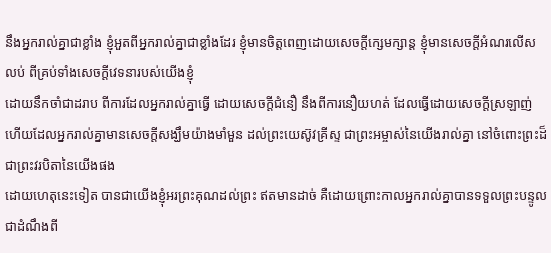នឹងអ្នករាល់គ្នាជាខ្លាំង ខ្ញុំអួតពីអ្នករាល់គ្នាជាខ្លាំងដែរ ខ្ញុំមានចិត្តពេញដោយសេចក្ដីក្សេមក្សាន្ត ខ្ញុំមានសេចក្ដីអំណរលើសលប់ ពីគ្រប់ទាំងសេចក្ដីវេទនារបស់យើងខ្ញុំ
ដោយនឹកចាំជាដរាប ពីការដែលអ្នករាល់គ្នាធ្វើ ដោយសេចក្ដីជំនឿ នឹងពីការនឿយហត់ ដែលធ្វើដោយសេចក្ដីស្រឡាញ់ ហើយដែលអ្នករាល់គ្នាមានសេចក្ដីសង្ឃឹមយ៉ាងមាំមួន ដល់ព្រះយេស៊ូវគ្រីស្ទ ជាព្រះអម្ចាស់នៃយើងរាល់គ្នា នៅចំពោះព្រះដ៏ជាព្រះវរបិតានៃយើងផង
ដោយហេតុនេះទៀត បានជាយើងខ្ញុំអរព្រះគុណដល់ព្រះ ឥតមានដាច់ គឺដោយព្រោះកាលអ្នករាល់គ្នាបានទទួលព្រះបន្ទូល ជាដំណឹងពី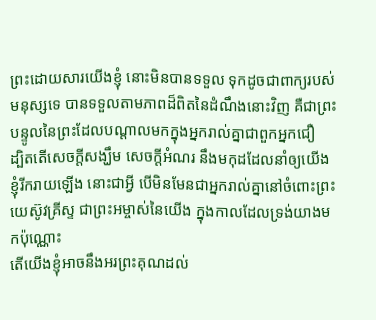ព្រះដោយសារយើងខ្ញុំ នោះមិនបានទទួល ទុកដូចជាពាក្យរបស់មនុស្សទេ បានទទួលតាមភាពដ៏ពិតនៃដំណឹងនោះវិញ គឺជាព្រះបន្ទូលនៃព្រះដែលបណ្តាលមកក្នុងអ្នករាល់គ្នាជាពួកអ្នកជឿ
ដ្បិតតើសេចក្ដីសង្ឃឹម សេចក្ដីអំណរ នឹងមកុដដែលនាំឲ្យយើងខ្ញុំរីករាយឡើង នោះជាអ្វី បើមិនមែនជាអ្នករាល់គ្នានៅចំពោះព្រះយេស៊ូវគ្រីស្ទ ជាព្រះអម្ចាស់នៃយើង ក្នុងកាលដែលទ្រង់យាងមកប៉ុណ្ណោះ
តើយើងខ្ញុំអាចនឹងអរព្រះគុណដល់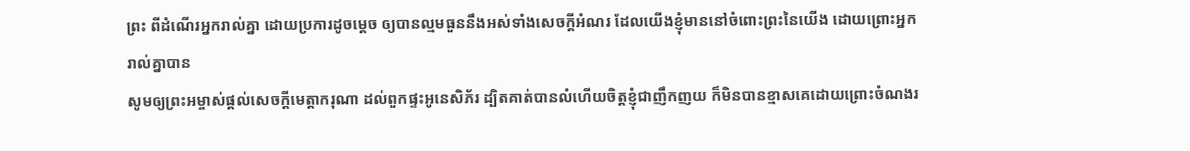ព្រះ ពីដំណើរអ្នករាល់គ្នា ដោយប្រការដូចម្តេច ឲ្យបានល្មមធួននឹងអស់ទាំងសេចក្ដីអំណរ ដែលយើងខ្ញុំមាននៅចំពោះព្រះនៃយើង ដោយព្រោះអ្នករាល់គ្នាបាន
សូមឲ្យព្រះអម្ចាស់ផ្តល់សេចក្ដីមេត្តាករុណា ដល់ពួកផ្ទះអូនេសិភ័រ ដ្បិតគាត់បានលំហើយចិត្តខ្ញុំជាញឹកញយ ក៏មិនបានខ្មាសគេដោយព្រោះចំណងរ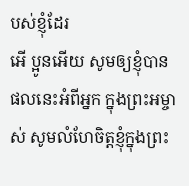បស់ខ្ញុំដែរ
អើ ប្អូនអើយ សូមឲ្យខ្ញុំបានផលនេះអំពីអ្នក ក្នុងព្រះអម្ចាស់ សូមលំហែចិត្តខ្ញុំក្នុងព្រះ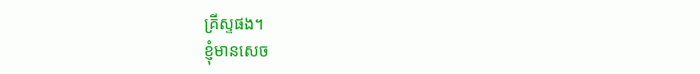គ្រីស្ទផង។
ខ្ញុំមានសេច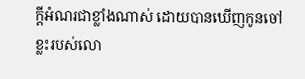ក្ដីអំណរជាខ្លាំងណាស់ ដោយបានឃើញកូនចៅខ្លះរបស់លោ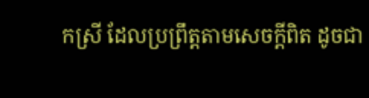កស្រី ដែលប្រព្រឹត្តតាមសេចក្ដីពិត ដូចជា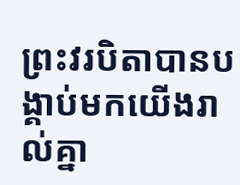ព្រះវរបិតាបានបង្គាប់មកយើងរាល់គ្នា